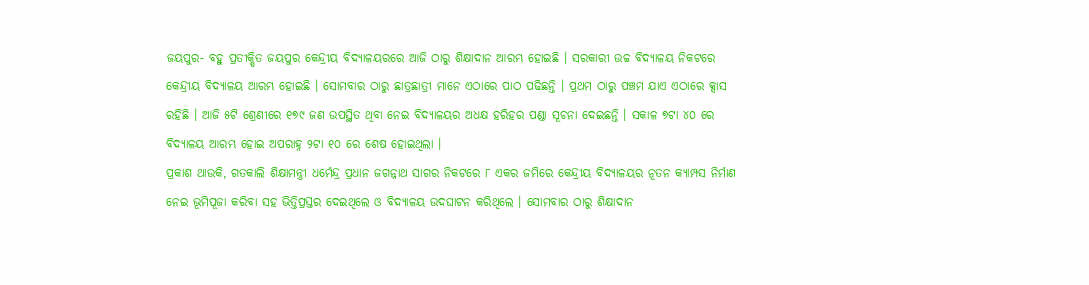ଜୟପୁର- ବହୁ ପ୍ରତୀକ୍ଷିତ ଜୟପୁର କେନ୍ଦ୍ରୀୟ ବିଦ୍ୟାଳୟରରେ ଆଜି ଠାରୁ ଶିକ୍ଷାଦାନ ଆରମ୍ଭ ହୋଇଛି । ସରକାରୀ ଉଚ୍ଚ ବିଦ୍ୟାଳୟ ନିକଟରେ କେନ୍ଦ୍ରୀୟ ବିଦ୍ୟାଳୟ ଆରମ୍ଭ ହୋଇଛି । ସୋମବାର ଠାରୁ ଛାତ୍ରଛାତ୍ରୀ ମାନେ ଏଠାରେ ପାଠ ପଢିଛନ୍ତି । ପ୍ରଥମ ଠାରୁ ପଞ୍ଚମ ଯାଏ ଏଠାରେ କ୍ସାସ ରହିଛି । ଆଜି ୫ଟି ଶ୍ରେଣୀରେ ୧୭୯ ଜଣ ଉପସ୍ଥିତ ଥିବା ନେଇ ବିଦ୍ୟାଳୟର ଅଧକ୍ଷ ହରିହର ପଣ୍ଡା ସୂଚନା ଦେଇଛନ୍ତି । ସକାଳ ୭ଟା ୪୦ ରେ ବିଦ୍ୟାଳୟ ଆରମ୍ଭ ହୋଇ ଅପରାହ୍ନ ୨ଟା ୧୦ ରେ ଶେଷ ହୋଇଥିଲା ।
ପ୍ରକାଶ ଥାଉକି, ଗତକାଲି ଶିକ୍ଷାମନ୍ତ୍ରୀ ଧର୍ମେନ୍ଦ୍ର ପ୍ରଧାନ ଜଗନ୍ନାଥ ସାଗର ନିକଟରେ ୮ ଏକର ଜମିରେ କେନ୍ଦ୍ରୀୟ ବିଦ୍ୟାଳୟର ନୂତନ କ୍ୟାମ୍ପସ ନିର୍ମାଣ ନେଇ ଭୂମିପୂଜା କରିବା ସହ ଭିତ୍ତିପ୍ରସ୍ତର ଦେଇଥିଲେ ଓ ବିଦ୍ୟାଳୟ ଉଦଘାଟନ କରିଥିଲେ । ସୋମବାର ଠାରୁ ଶିକ୍ଷାଦାନ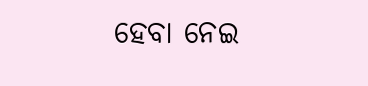ହେବା ନେଇ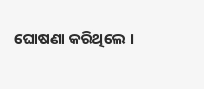ଘୋଷଣା କରିଥିଲେ ।